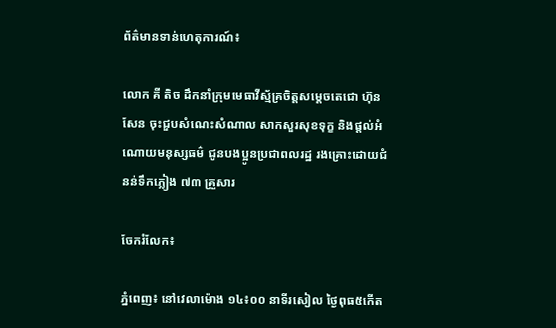ព័ត៌មានទាន់ហេតុការណ៍៖

លោក គី តិច ដឹកនាំក្រុមមេធាវីស្ម័គ្រចិត្តសម្តេចតេជោ ហ៊ុន សែន ចុះជួបសំណេះសំណាល សាកសួរសុខទុក្ខ និងផ្តល់អំណោយមនុស្សធម៌ ជូនបងប្អូនប្រជាពលរដ្ឋ រងគ្រោះដោយជំនន់ទឹកភ្លៀង ៧៣ គ្រួសារ

ចែករំលែក៖

ភ្នំពេញ៖ នៅវេលាម៉ោង ១៤៖០០ នាទីរសៀល ថ្ងៃពុធ៥កើត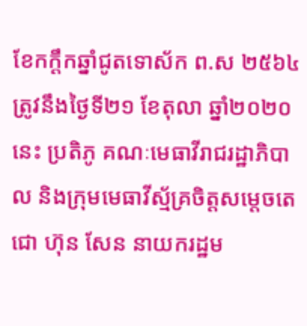ខែកក្តឹកឆ្នាំជូតទោស័ក ព.ស ២៥៦៤ ត្រូវនឹងថ្ងៃទី២១ ខែតុលា ឆ្នាំ២០២០នេះ ប្រតិភូ គណៈមេធាវីរាជរដ្ឋាភិបាល និងក្រុមមេធាវីស្ម័គ្រចិត្តសម្តេចតេជោ ហ៊ុន សែន នាយករដ្ឋម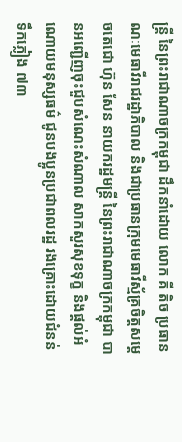ន្ត្រី នៃព្រះរាជាណាចក្រកម្ពុជា ដឹកនាំដោយ លោក គី តិច ប្រធានណៈមេធាវីរាជរដ្ឋាភិបាល និងជាប្រធានក្រុមមេធាវីស្ម័គ្រចិត្តសម្តេចតេជោ ហ៊ុន សែន នាយករដ្ឋមន្ត្រី នៃព្រះរាជាណាចក្រកម្ពុជា បានអញ្ជើញចុះជួបសំណេះសំណាល សាកសួរសុខទុក្ខ និងផ្តល់អំណោយមនុស្សធម៌ ជូនបងប្អូនប្រជាពលរដ្ឋ រងគ្រោះដោយជំនន់ទឹកភ្លៀង ៧៣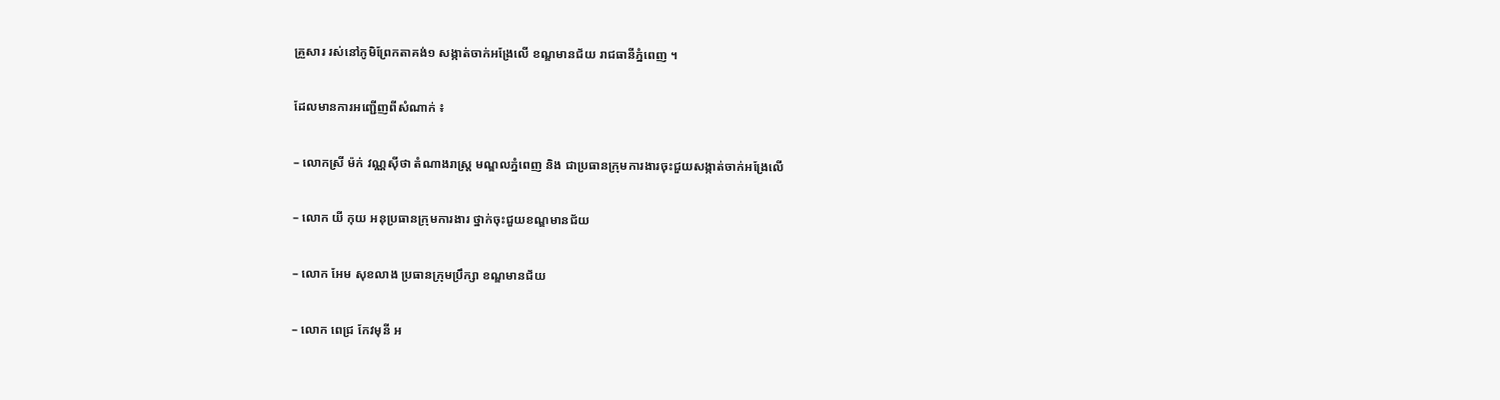គ្រួសារ រស់នៅភូមិព្រែកតាគង់១ សង្កាត់ចាក់អង្រែលើ ខណ្ឌមានជ័យ រាជធានីភ្នំពេញ ។

ដែលមានការអញ្ជើញពីសំណាក់ ៖

– លោកស្រី ម៉ក់ វណ្ណស៊ីថា តំណាងរាស្ត្រ មណ្ឌលភ្នំពេញ និង ជាប្រធានក្រុមការងារចុះជួយសង្កាត់ចាក់អង្រែលើ

– លោក យី កុយ អនុប្រធានក្រុមការងារ ថ្នាក់ចុះជួយខណ្ឌមានជ័យ

– លោក អែម សុខលាង ប្រធានក្រុមប្រឹក្សា ខណ្ឌមានជ័យ

– លោក ពេជ្រ កែវមុនី អ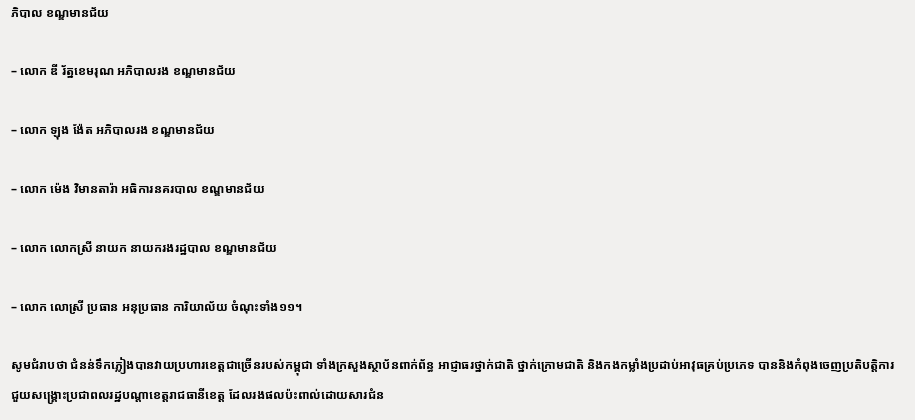ភិបាល ខណ្ឌមានជ័យ

– លោក ឌី រ័ត្នខេមរុណ អភិបាលរង ខណ្ឌមានជ័យ

– លោក ឡុង ង៉ែត អភិបាលរង ខណ្ឌមានជ័យ

– លោក ម៉េង វិមានតារ៉ា អធិការនគរបាល ខណ្ឌមានជ័យ

– លោក លោកស្រី នាយក នាយករងរដ្ឋបាល ខណ្ឌមានជ័យ

– លោក លោស្រី ប្រធាន អនុប្រធាន ការិយាល័យ ចំណុះទាំង១១។

សូមជំរាបថា ជំនន់ទឹកភ្លៀងបានវាយប្រហារខេត្តជាច្រើនរបស់កម្ពុជា ទាំងក្រសួងស្ថាប័នពាក់ព័ន្ធ អាជ្ញាធរថ្នាក់ជាតិ ថ្នាក់ក្រោមជាតិ និងកងកម្លាំងប្រដាប់អាវុធគ្រប់ប្រភេទ បាននិងកំពុងចេញប្រតិបត្តិការ ជួយសង្គ្រោះប្រជាពលរដ្ឋបណ្តាខេត្តរាជធានីខេត្ត ដែលរងផលប៉ះពាល់ដោយសារជំន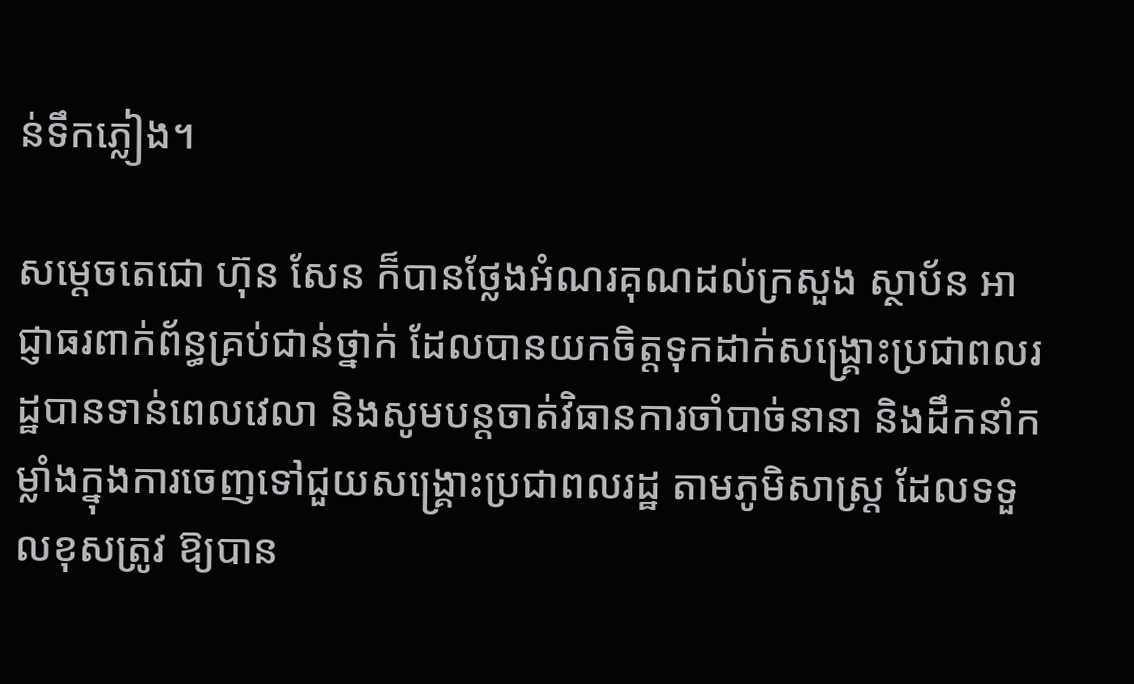ន់ទឹកភ្លៀង។

សម្តេចតេជោ ហ៊ុន សែន ក៏បានថ្លែងអំណរគុណដល់ក្រសួង ស្ថាប័ន អាជ្ញាធរពាក់ព័ន្ធគ្រប់ជាន់ថ្នាក់ ដែលបានយកចិត្តទុកដាក់សង្គ្រោះប្រជាពលរដ្ឋបានទាន់ពេលវេលា និងសូមបន្តចាត់វិធានការចាំបាច់នានា និងដឹកនាំកម្លាំងក្នុងការចេញទៅជួយសង្គ្រោះប្រជាពលរដ្ឋ តាមភូមិសាស្ត្រ ដែលទទួលខុសត្រូវ ឱ្យបាន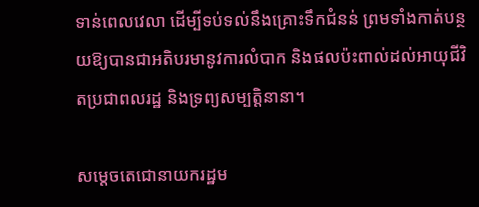ទាន់ពេលវេលា ដើម្បីទប់ទល់នឹងគ្រោះទឹកជំនន់ ព្រមទាំងកាត់បន្ថយឱ្យបានជាអតិបរមានូវការលំបាក និងផលប៉ះពាល់ដល់អាយុជីវិតប្រជាពលរដ្ឋ និងទ្រព្យសម្បត្តិនានា។

សម្តេចតេជោនាយករដ្ឋម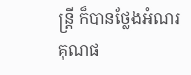ន្រ្តី ក៏បានថ្លែងអំណរគុណផ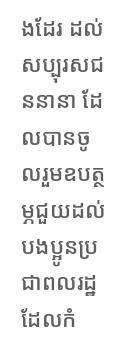ងដែរ ដល់សប្បុរសជននានា ដែលបានចូលរួមឧបត្ថម្ភជួយដល់បងប្អូនប្រជាពលរដ្ឋ ដែលកំ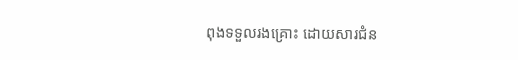ពុងទទួលរងគ្រោះ ដោយសារជំន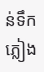ន់ទឹកភ្លៀង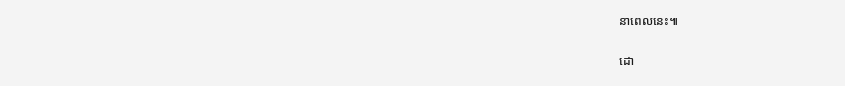នាពេលនេះ៕

ដោ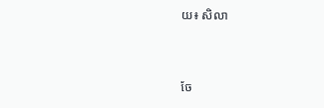យ៖ សិលា


ចែ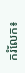ករំលែក៖